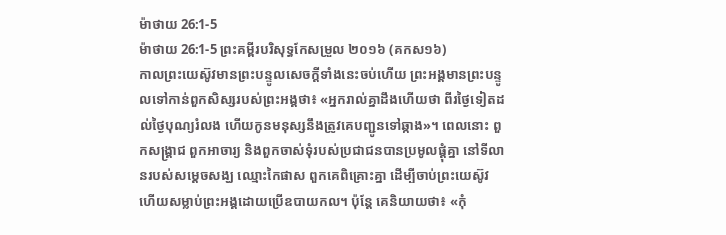ម៉ាថាយ 26:1-5
ម៉ាថាយ 26:1-5 ព្រះគម្ពីរបរិសុទ្ធកែសម្រួល ២០១៦ (គកស១៦)
កាលព្រះយេស៊ូវមានព្រះបន្ទូលសេចក្តីទាំងនេះចប់ហើយ ព្រះអង្គមានព្រះបន្ទូលទៅកាន់ពួកសិស្សរបស់ព្រះអង្គថា៖ «អ្នករាល់គ្នាដឹងហើយថា ពីរថ្ងៃទៀតដល់ថ្ងៃបុណ្យរំលង ហើយកូនមនុស្សនឹងត្រូវគេបញ្ជូនទៅឆ្កាង»។ ពេលនោះ ពួកសង្គ្រាជ ពួកអាចារ្យ និងពួកចាស់ទុំរបស់ប្រជាជនបានប្រមូលផ្ដុំគ្នា នៅទីលានរបស់សម្ដេចសង្ឃ ឈ្មោះកៃផាស ពួកគេពិគ្រោះគ្នា ដើម្បីចាប់ព្រះយេស៊ូវ ហើយសម្លាប់ព្រះអង្គដោយប្រើឧបាយកល។ ប៉ុន្តែ គេនិយាយថា៖ «កុំ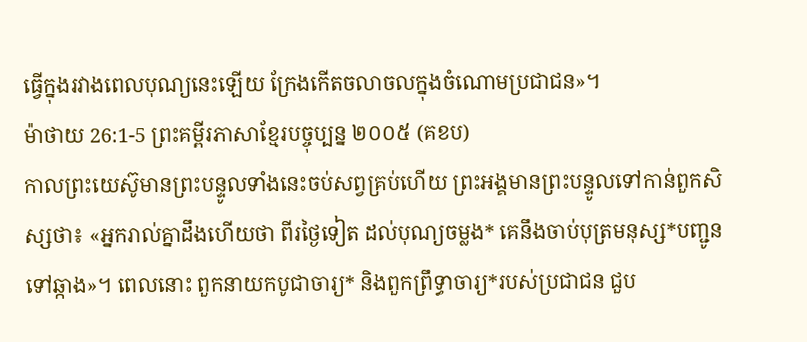ធ្វើក្នុងរវាងពេលបុណ្យនេះឡើយ ក្រែងកើតចលាចលក្នុងចំណោមប្រជាជន»។
ម៉ាថាយ 26:1-5 ព្រះគម្ពីរភាសាខ្មែរបច្ចុប្បន្ន ២០០៥ (គខប)
កាលព្រះយេស៊ូមានព្រះបន្ទូលទាំងនេះចប់សព្វគ្រប់ហើយ ព្រះអង្គមានព្រះបន្ទូលទៅកាន់ពួកសិស្សថា៖ «អ្នករាល់គ្នាដឹងហើយថា ពីរថ្ងៃទៀត ដល់បុណ្យចម្លង* គេនឹងចាប់បុត្រមនុស្ស*បញ្ជូនទៅឆ្កាង»។ ពេលនោះ ពួកនាយកបូជាចារ្យ* និងពួកព្រឹទ្ធាចារ្យ*របស់ប្រជាជន ជួប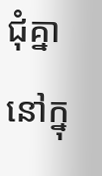ជុំគ្នានៅក្នុ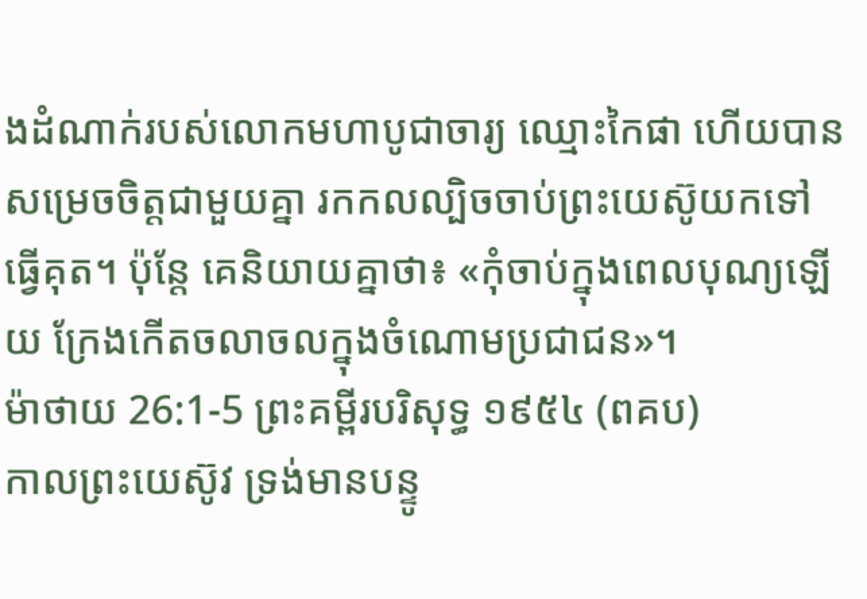ងដំណាក់របស់លោកមហាបូជាចារ្យ ឈ្មោះកៃផា ហើយបានសម្រេចចិត្តជាមួយគ្នា រកកលល្បិចចាប់ព្រះយេស៊ូយកទៅធ្វើគុត។ ប៉ុន្តែ គេនិយាយគ្នាថា៖ «កុំចាប់ក្នុងពេលបុណ្យឡើយ ក្រែងកើតចលាចលក្នុងចំណោមប្រជាជន»។
ម៉ាថាយ 26:1-5 ព្រះគម្ពីរបរិសុទ្ធ ១៩៥៤ (ពគប)
កាលព្រះយេស៊ូវ ទ្រង់មានបន្ទូ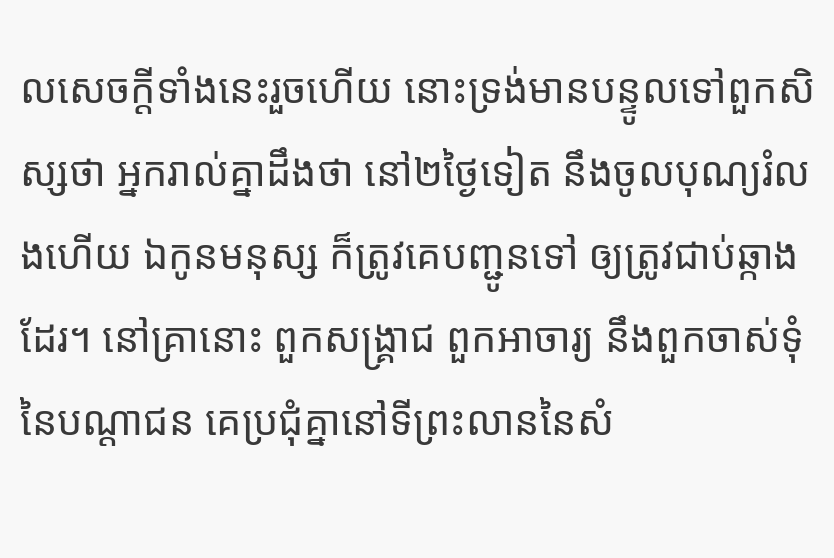លសេចក្ដីទាំងនេះរួចហើយ នោះទ្រង់មានបន្ទូលទៅពួកសិស្សថា អ្នករាល់គ្នាដឹងថា នៅ២ថ្ងៃទៀត នឹងចូលបុណ្យរំលងហើយ ឯកូនមនុស្ស ក៏ត្រូវគេបញ្ជូនទៅ ឲ្យត្រូវជាប់ឆ្កាងដែរ។ នៅគ្រានោះ ពួកសង្គ្រាជ ពួកអាចារ្យ នឹងពួកចាស់ទុំនៃបណ្តាជន គេប្រជុំគ្នានៅទីព្រះលាននៃសំ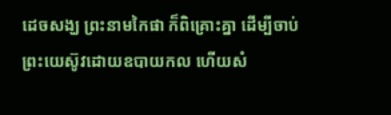ដេចសង្ឃ ព្រះនាមកៃផា ក៏ពិគ្រោះគ្នា ដើម្បីចាប់ព្រះយេស៊ូវដោយឧបាយកល ហើយសំ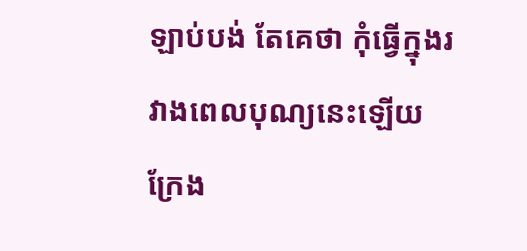ឡាប់បង់ តែគេថា កុំធ្វើក្នុងរវាងពេលបុណ្យនេះឡើយ ក្រែង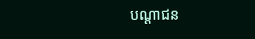បណ្តាជន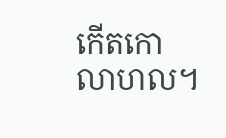កើតកោលាហល។